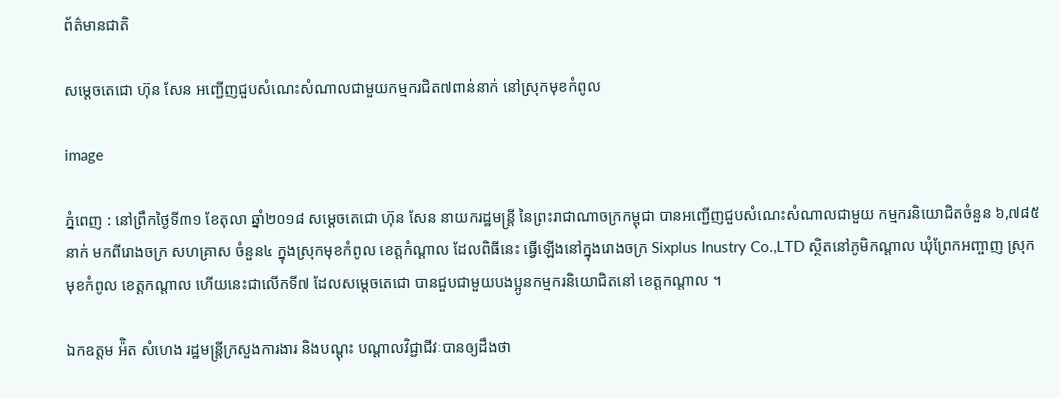ព័ត៌មានជាតិ

សម្តេចតេជោ ហ៊ុន សែន អញ្ជើញជួបសំណេះសំណាលជាមួយកម្មករជិត៧ពាន់នាក់ នៅស្រុកមុខកំពូល

image

ភ្នំពេញ : នៅព្រឹកថ្ងៃទី៣១ ខែតុលា ឆ្នាំ២០១៨ សម្តេចតេជោ ហ៊ុន សែន នាយករដ្ឋមន្រ្តី នៃព្រះរាជាណាចក្រកម្ពុជា បានអញ្ជើញជួបសំណេះសំណាលជាមួយ កម្មករនិយោជិតចំនួន ៦,៧៨៥នាក់ មកពីរោងចក្រ សហគ្រាស ចំនួន៤ ក្នុងស្រុកមុខកំពូល ខេត្តកំណ្ដាល ដែលពិធីនេះ ធ្វើឡើងនៅក្នុងរោងចក្រ Sixplus Inustry Co.,LTD ស្ថិតនៅភូមិកណ្ដាល ឃុំព្រែកអញ្ចាញ ស្រុក មុខកំពូល ខេត្តកណ្តាល ហើយនេះជាលើកទី៧ ដែលសម្ដេចតេជោ បានជួបជាមួយបងប្អូនកម្មករនិយោជិតនៅ ខេត្តកណ្ដាល ។

ឯកឧត្តម អ៉ិត សំហេង រដ្ឋមន្ត្រីក្រសួងការងារ និងបណ្ដុះ បណ្ដាលវិជ្ជាជីវៈបានឲ្យដឹងថា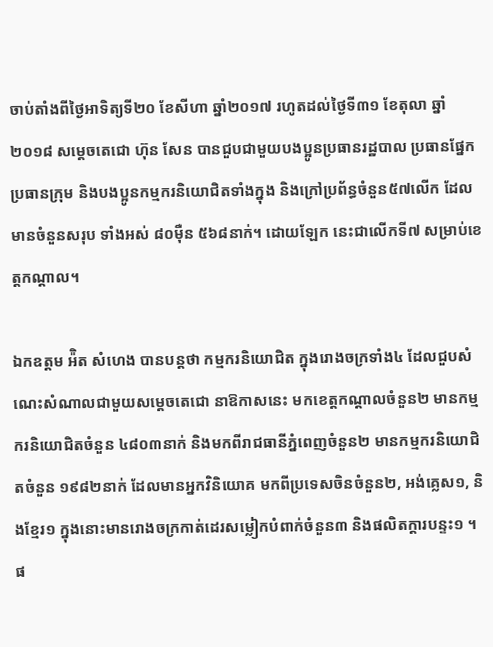ចាប់តាំងពីថ្ងៃអាទិត្យទី២០ ខែសីហា ឆ្នាំ២០១៧ រហូតដល់ថ្ងៃទី៣១ ខែតុលា ឆ្នាំ ២០១៨ សម្តេចតេជោ ហ៊ុន សែន បានជួបជាមួយបងប្អូនប្រធានរដ្ឋបាល ប្រធានផ្នែក ប្រធានក្រុម និងបងប្អូនកម្មករនិយោជិតទាំងក្នុង និងក្រៅប្រព័ន្ធចំនួន៥៧លើក ដែលមានចំនួនសរុប ទាំងអស់ ៨០ម៉ឺន ៥៦៨នាក់។ ដោយឡែក នេះជាលើកទី៧ សម្រាប់ខេត្តកណ្តាល។

ឯកឧត្តម អ៉ិត សំហេង បានបន្តថា កម្មករនិយោជិត ក្នុងរោងចក្រទាំង៤ ដែលជួបសំណេះសំណាលជាមួយសម្ដេចតេជោ នាឱកាសនេះ មកខេត្តកណ្ដាលចំនួន២ មានកម្មករនិយោជិតចំនួន ៤៨០៣នាក់ និងមកពីរាជធានីភ្នំពេញចំនួន២ មានកម្មករនិយោជិតចំនួន ១៩៨២នាក់ ដែលមានអ្នកវិនិយោគ មកពីប្រទេសចិនចំនួន២, អង់គ្លេស១, និងខ្មែរ១ ក្នុងនោះមានរោងចក្រកាត់ដេរសម្លៀកបំពាក់ចំនួន៣ និងផលិតក្ដារបន្ទះ១ ។ ផ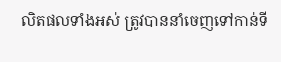លិតផលទាំងអស់ ត្រូវបាននាំចេញទៅកាន់ទី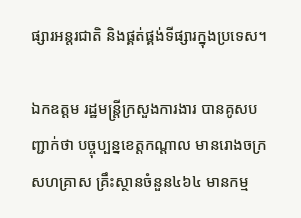ផ្សារអន្តរជាតិ និងផ្គត់ផ្គង់ទីផ្សារក្នុងប្រទេស។

ឯកឧត្តម រដ្ឋមន្ត្រីក្រសួងការងារ បានគូសបញ្ជាក់ថា បច្ចុប្បន្នខេត្តកណ្តាល មានរោងចក្រ សហគ្រាស គ្រឹះស្ថានចំនួន៤៦៤ មានកម្ម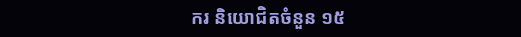ករ និយោជិតចំនួន ១៥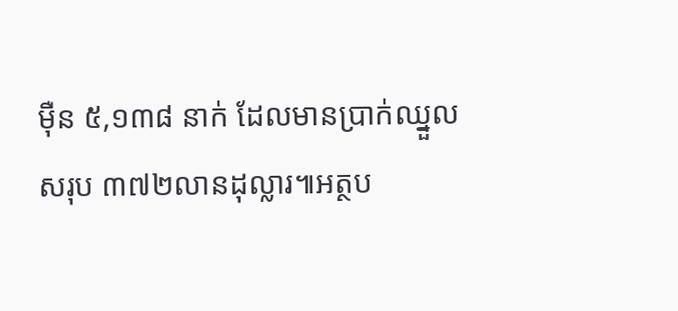ម៉ឺន ៥,១៣៨ នាក់ ដែលមានប្រាក់ឈ្នួលសរុប ៣៧២លានដុល្លារ៕អត្ថប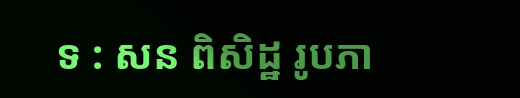ទ : សន ពិសិដ្ឋ រូបភា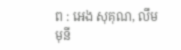ព : អេង សុគុណ, លឹម មុនី